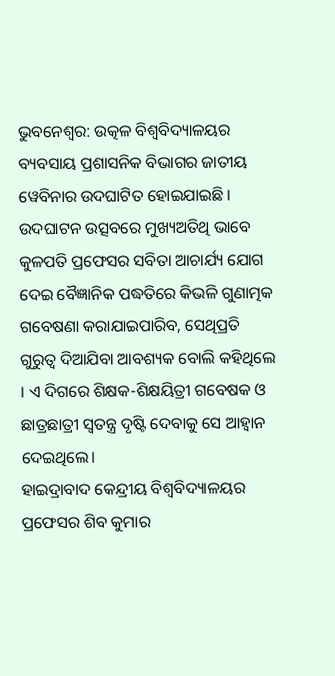ଭୁବନେଶ୍ବର: ଉତ୍କଳ ବିଶ୍ବବିଦ୍ୟାଳୟର ବ୍ୟବସାୟ ପ୍ରଶାସନିକ ବିଭାଗର ଜାତୀୟ ୱେବିନାର ଉଦଘାଟିତ ହୋଇଯାଇଛି । ଉଦଘାଟନ ଉତ୍ସବରେ ମୁଖ୍ୟଅତିଥି ଭାବେ କୁଳପତି ପ୍ରଫେସର ସବିତା ଆଚାର୍ଯ୍ୟ ଯୋଗ ଦେଇ ବୈଜ୍ଞାନିକ ପଦ୍ଧତିରେ କିଭଳି ଗୁଣାତ୍ମକ ଗବେଷଣା କରାଯାଇପାରିବ, ସେଥିପ୍ରତି ଗୁରୁତ୍ବ ଦିଆଯିବା ଆବଶ୍ୟକ ବୋଲି କହିଥିଲେ । ଏ ଦିଗରେ ଶିକ୍ଷକ-ଶିକ୍ଷୟିତ୍ରୀ ଗବେଷକ ଓ ଛାତ୍ରଛାତ୍ରୀ ସ୍ବତନ୍ତ୍ର ଦୃଷ୍ଟି ଦେବାକୁ ସେ ଆହ୍ବାନ ଦେଇଥିଲେ।
ହାଇଦ୍ରାବାଦ କେନ୍ଦ୍ରୀୟ ବିଶ୍ବବିଦ୍ୟାଳୟର ପ୍ରଫେସର ଶିବ କୁମାର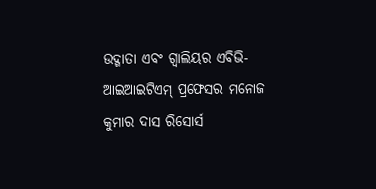ଉଦ୍ଗାତା ଏବଂ ଗ୍ବାଲିୟର ଏବିଭି-ଆଇଆଇଟିଏମ୍ ପ୍ରଫେସର ମନୋଜ କୁମାର ଦାସ ରିସୋର୍ସ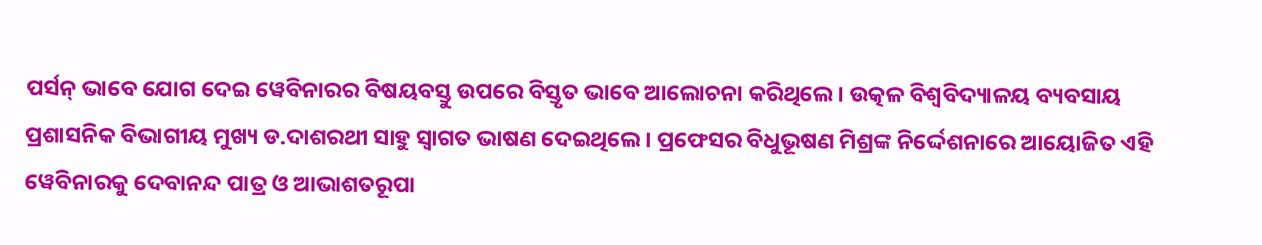ପର୍ସନ୍ ଭାବେ ଯୋଗ ଦେଇ ୱେବିନାରର ବିଷୟବସ୍ତୁ ଉପରେ ବିସ୍ତୃତ ଭାବେ ଆଲୋଚନା କରିଥିଲେ। ଉତ୍କଳ ବିଶ୍ବବିଦ୍ୟାଳୟ ବ୍ୟବସାୟ ପ୍ରଶାସନିକ ବିଭାଗୀୟ ମୁଖ୍ୟ ଡ.ଦାଶରଥୀ ସାହୁ ସ୍ବାଗତ ଭାଷଣ ଦେଇଥିଲେ । ପ୍ରଫେସର ବିଧୁଭୂଷଣ ମିଶ୍ରଙ୍କ ନିର୍ଦ୍ଦେଶନାରେ ଆୟୋଜିତ ଏହି ୱେବିନାରକୁ ଦେବାନନ୍ଦ ପାତ୍ର ଓ ଆଭାଶତରୂପା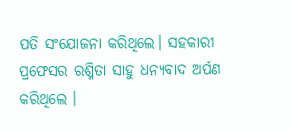ପତି ସଂଯୋଜନା କରିଥିଲେ। ସହକାରୀ ପ୍ରଫେସର ରଶ୍ମିତା ସାହୁ ଧନ୍ୟବାଦ ଅର୍ପଣ କରିଥିଲେ ।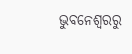ଭୁବନେଶ୍ବରରୁ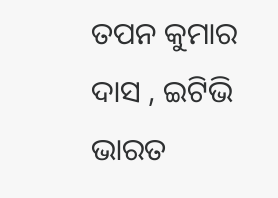ତପନ କୁମାର ଦାସ , ଇଟିଭି ଭାରତ